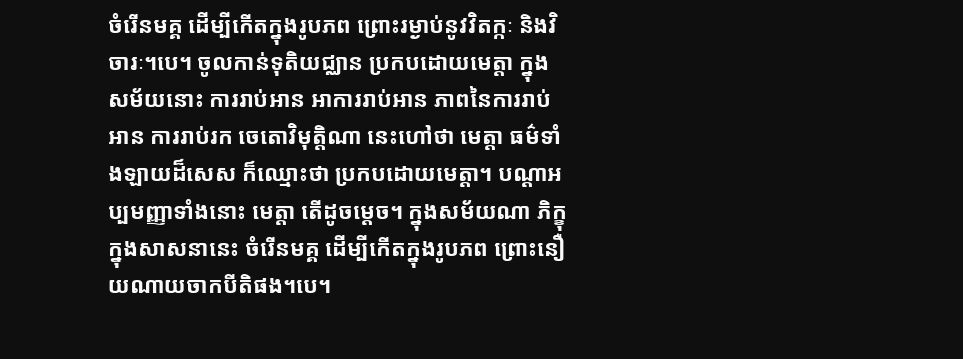ចំរើនមគ្គ ដើម្បីកើតក្នុងរូបភព ព្រោះរម្ងាប់នូវវិតក្កៈ និងវិចារៈ។បេ។ ចូលកាន់ទុតិយជ្ឈាន ប្រកបដោយមេត្តា ក្នុងសម័យនោះ ការរាប់អាន អាការរាប់អាន ភាពនៃការរាប់អាន ការរាប់រក ចេតោវិមុត្តិណា នេះហៅថា មេត្តា ធម៌ទាំងឡាយដ៏សេស ក៏ឈ្មោះថា ប្រកបដោយមេត្តា។ បណ្តាអប្បមញ្ញាទាំងនោះ មេត្តា តើដូចម្តេច។ ក្នុងសម័យណា ភិក្ខុក្នុងសាសនានេះ ចំរើនមគ្គ ដើម្បីកើតក្នុងរូបភព ព្រោះនឿយណាយចាកបីតិផង។បេ។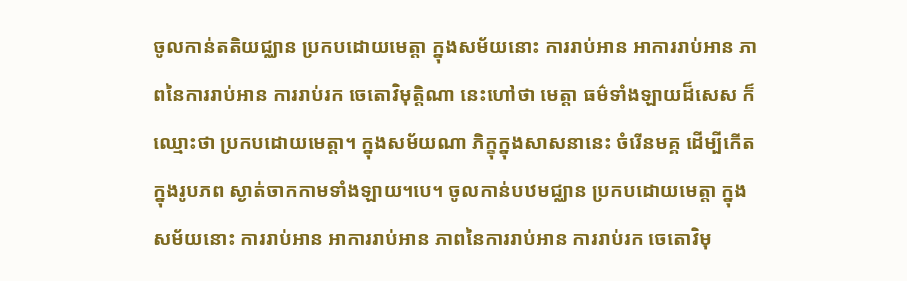ចូលកាន់តតិយជ្ឈាន ប្រកបដោយមេត្តា ក្នុងសម័យនោះ ការរាប់អាន អាការរាប់អាន ភាពនៃការរាប់អាន ការរាប់រក ចេតោវិមុត្តិណា នេះហៅថា មេត្តា ធម៌ទាំងឡាយដ៏សេស ក៏ឈ្មោះថា ប្រកបដោយមេត្តា។ ក្នុងសម័យណា ភិក្ខុក្នុងសាសនានេះ ចំរើនមគ្គ ដើម្បីកើតក្នុងរូបភព ស្ងាត់ចាកកាមទាំងឡាយ។បេ។ ចូលកាន់បឋមជ្ឈាន ប្រកបដោយមេត្តា ក្នុងសម័យនោះ ការរាប់អាន អាការរាប់អាន ភាពនៃការរាប់អាន ការរាប់រក ចេតោវិមុ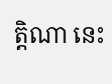ត្តិណា នេះ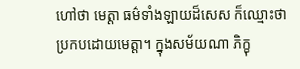ហៅថា មេត្តា ធម៌ទាំងឡាយដ៏សេស ក៏ឈ្មោះថា ប្រកបដោយមេត្តា។ ក្នុងសម័យណា ភិក្ខុ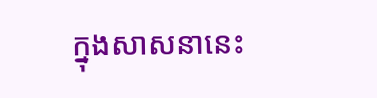ក្នុងសាសនានេះ